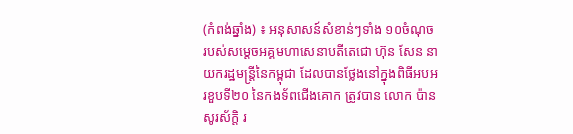(កំពង់ឆ្នាំង) ៖ អនុសាសន៍សំខាន់ៗទាំង ១០ចំណុច របស់សម្តេចអគ្គមហាសេនាបតីតេជោ ហ៊ុន សែន នាយករដ្ឋមន្ត្រីនៃកម្ពុជា ដែលបានថ្លែងនៅក្នុងពិធីអបអរខួបទី២០ នៃកងទ័ពជើងគោក ត្រូវបាន លោក ប៉ាន សូរស័ក្តិ រ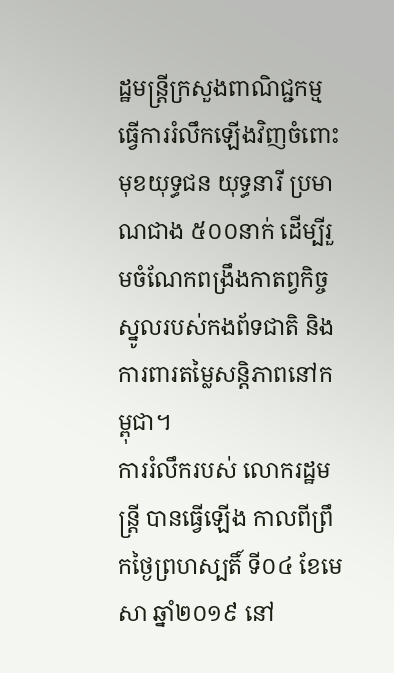ដ្ឋមន្ត្រីក្រសួងពាណិជ្ជកម្ម ធ្វើការរំលឹកឡើងវិញចំពោះមុខយុទ្ធជន យុទ្ធនារី ប្រមាណជាង ៥០០នាក់ ដើម្បីរួមចំណែកពង្រឹងកាតព្វកិច្ចស្នូលរបស់កងព័ទជាតិ និងការពារតម្លៃសន្តិភាពនៅកម្ពុជា។
ការរំលឹករបស់ លោករដ្ឋមន្ត្រី បានធ្វើឡើង កាលពីព្រឹកថ្ងៃព្រហស្បតិ៍ ទី០៤ ខែមេសា ឆ្នាំ២០១៩ នៅ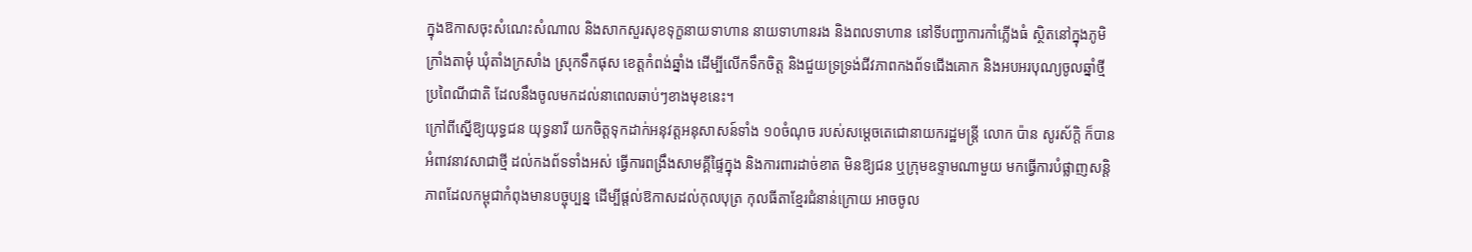ក្នុងឱកាសចុះសំណេះសំណាល និងសាកសួរសុខទុក្ខនាយទាហាន នាយទាហានរង និងពលទាហាន នៅទីបញ្ជាការកាំភ្លើងធំ ស្ថិតនៅក្នុងភូមិក្រាំងតាមុំ ឃុំតាំងក្រសាំង ស្រុកទឹកផុស ខេត្តកំពង់ឆ្នាំង ដើម្បីលើកទឹកចិត្ត និងជួយទ្រទ្រង់ជីវភាពកងព័ទជើងគោក និងអបអរបុណ្យចូលឆ្នាំថ្មី ប្រពៃណីជាតិ ដែលនឹងចូលមកដល់នាពេលឆាប់ៗខាងមុខនេះ។
ក្រៅពីស្នើឱ្យយុទ្ធជន យុទ្ធនារី យកចិត្តទុកដាក់អនុវត្តអនុសាសន៍ទាំង ១០ចំណុច របស់សម្តេចតេជោនាយករដ្ឋមន្ត្រី លោក ប៉ាន សូរស័ក្តិ ក៏បានអំពាវនាវសាជាថ្មី ដល់កងព័ទទាំងអស់ ធ្វើការពង្រឹងសាមគ្គីផ្ទៃក្នុង និងការពារដាច់ខាត មិនឱ្យជន ឬក្រុមឧទ្ទាមណាមួយ មកធ្វើការបំផ្លាញសន្តិភាពដែលកម្ពុជាកំពុងមានបច្ចុប្បន្ន ដើម្បីផ្តល់ឱកាសដល់កុលបុត្រ កុលធីតាខ្មែរជំនាន់ក្រោយ អាចចូល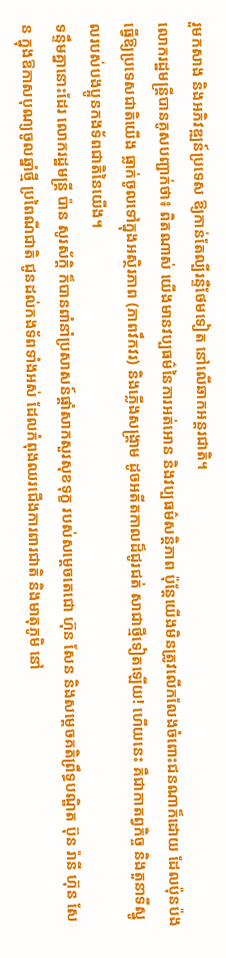រួមកសាង និងអភិវឌ្ឍន៍ប្រទេស ឱ្យកាន់តែល្បីរន្ទឺថែមទៀត នៅលើឆាកអន្តរជាតិ។
លោករដ្ឋមន្ត្រីបានគូសបញ្ជាក់ថា៖ ពិតណាស់ យើងមានវប្បធម៌នៃការអត់អោន និងវប្បធម៌សន្ដិភាព ប៉ុន្តែយើងមិនត្រូវលើកលែងចំពោះជនណាក៏ដោយ ដែលប៉ុនប៉ងធ្វើឱ្យប្រទេសជាតិយើង ធ្លាក់ចូលទៅក្នុងអស្ថិរភាព (ភាពវឹកវរ) និងភ្លើងសង្គ្រាម ដូចអតីតកាលដ៏ជូរជត់ សាជាថ្មីទៀតឡើយ! ហើយនេះ គឺជាកាតព្វកិច្ច និងតួនាទីស្នូលរបស់បងប្អូនកងទ័ពជាតិនៃយើង។
ទន្ទឹមគ្នានោះដែរ លោករដ្ឋមន្ត្រី ប៉ាន សូរស័ក្តិ ក៏បានពាំនាំប្រសាសន៍ផ្តាំសាកសួរសុខទុក្ខ របស់សម្តេចតេជោ ហ៊ុន សែន និងសម្តេចគតិព្រឹទ្ធបណ្ឌិត ប៊ុន រ៉ានី ហ៊ុន សែន ក្នុងឱកាសបុណ្យចូលឆ្នាំថ្មី ប្រពៃណីជាតិ ជូនដល់កងទ័ពទាំងអស់ ដែលកំពុងឈរជើងការពារជាតិ និងមាតុភូមិ នៅ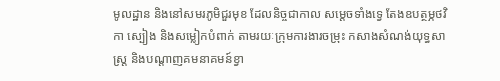មូលដ្ឋាន និងនៅសមរភូមិជួរមុខ ដែលនិច្ចជាកាល សម្តេចទាំងទ្វេ តែងឧបត្ថម្ភថវិកា ស្បៀង និងសម្លៀកបំពាក់ តាមរយៈក្រុមការងារចម្រុះ កសាងសំណង់យុទ្ធសាស្ត្រ និងបណ្តាញគមនាគមន៍ខ្វា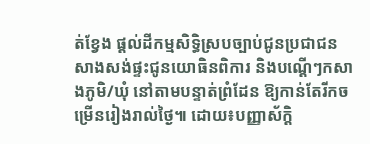ត់ខ្វែង ផ្តល់ដីកម្មសិទ្ធិស្របច្បាប់ជូនប្រជាជន សាងសង់ផ្ទះជូនយោធិនពិការ និងបណ្តើៗកសាងភូមិ/ឃុំ នៅតាមបន្ទាត់ព្រំដែន ឱ្យកាន់តែរីកចម្រើនរៀងរាល់ថ្ងៃ៕ ដោយ៖បញ្ញាស័ក្តិ